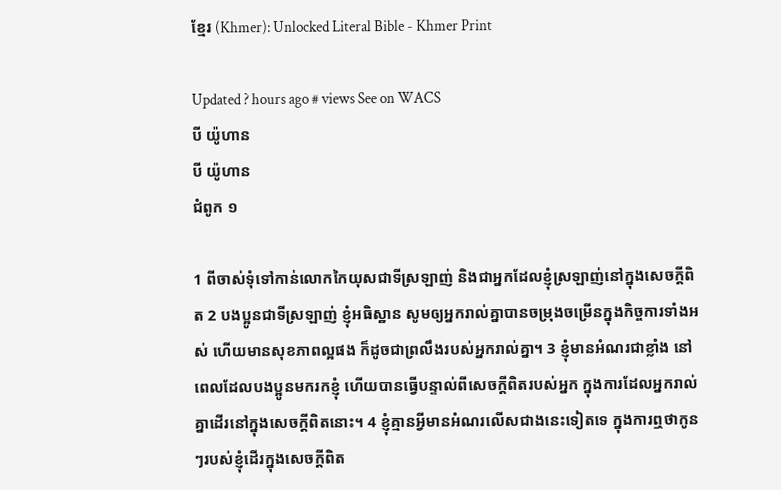ខ្មែរ (Khmer): Unlocked Literal Bible - Khmer Print

Updated ? hours ago # views See on WACS
បី យ៉ូហាន
បី យ៉ូហាន
ជំពូក ១

1 ពីចាស់ទុំទៅកាន់លោកកៃយុសជាទីស្រឡាញ់ និងជាអ្នកដែលខ្ញុំស្រឡាញ់នៅក្នុងសេចក្តីពិត 2 បងប្អូនជាទីស្រឡាញ់ ខ្ញុំអធិស្ឋាន សូមឲ្យអ្នករាល់គ្នាបានចម្រុងចម្រើនក្នុងកិច្ចការទាំងអស់ ហើយមានសុខភាពល្អផង ក៏ដូចជាព្រលឹងរបស់អ្នករាល់គ្នា។ 3 ខ្ញុំមានអំណរជាខ្លាំង នៅពេលដែលបងប្អូនមករកខ្ញុំ ហើយបានធ្វើបន្ទាល់ពីសេចក្តីពិតរបស់អ្នក ក្នុងការដែលអ្នករាល់គ្នាដើរនៅក្នុងសេចក្តីពិតនោះ។ 4 ខ្ញុំគ្មានអ្វីមានអំណរលើសជាងនេះទៀតទេ ក្នុងការឮថាកូនៗរបស់ខ្ញុំដើរក្នុងសេចក្តីពិត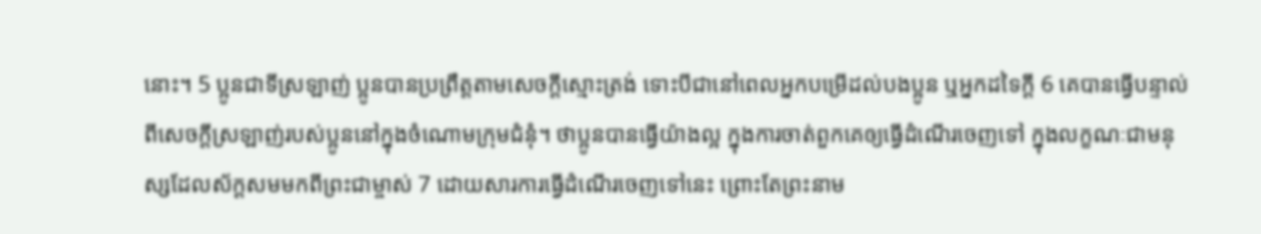នោះ។ 5 ប្អូនជាទីស្រឡាញ់ ប្អូនបានប្រព្រឹត្តតាមសេចក្តីស្មោះត្រង់ ទោះបីជានៅពេលអ្នកបម្រើដល់បងប្អូន ឬអ្នកដទៃក្តី 6 គេបានធ្វើបន្ទាល់ពីសេចក្តីស្រឡាញ់របស់ប្អូននៅក្នុងចំណោមក្រុមជំនុំ។ ថាប្អូនបានធ្វើយ៉ាងល្អ ក្នុងការចាត់ពួកគេឲ្យធ្វើដំណើរចេញទៅ ក្នុងលក្ខណៈជាមនុស្សដែលស័ក្តសមមកពីព្រះជាម្ចាស់ 7 ដោយសារការធ្វើដំណើរចេញទៅនេះ ព្រោះតែព្រះនាម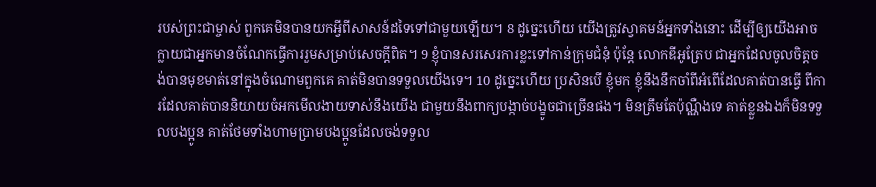របស់ព្រះជាម្ចាស់ ពួកគេមិនបានយកអ្វីពីសាសន៍ដទៃទៅជាមួយឡើយ។ 8 ដូច្នេះហើយ យើងត្រូវស្វាគមន៍អ្នកទាំងនោះ ដើម្បីឲ្យយើងអាចក្លាយជាអ្នកមានចំណែកធ្វើការរួមសម្រាប់សេចក្តីពិត។ 9 ខ្ញុំបានសរសេរការខ្លះទៅកាន់ក្រុមជំនុំ ប៉ុន្តែ លោកឌីអូត្រែប ជាអ្នកដែលចូលចិត្តចង់បានមុខមាត់នៅក្នុងចំណោមពួកគេ គាត់មិនបានទទួលយើងទេ។ 10 ដូច្នេះហើយ ប្រសិនបើ ខ្ញុំមក ខ្ញុំនឹងនឹកចាំពីអំពើដែលគាត់បានធ្វើ ពីការដែលគាត់បាននិយាយចំអកមើលងាយទាស់នឹងយើង ជាមួយនឹងពាក្យបង្កាច់បង្ខូចជាច្រើនផង។ មិនត្រឹមតែប៉ុណ្ណឺងទេ គាត់ខ្លួនឯងក៏មិនទទួលបងប្អូន គាត់ថែមទាំងហាមប្រាមបងប្អូនដែលចង់ទទួល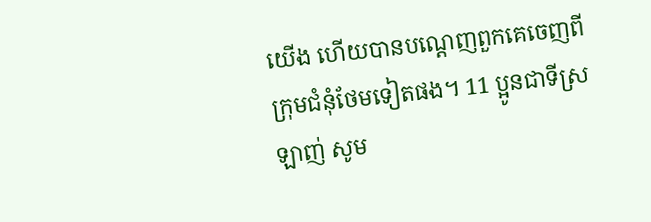យើង ហើយបានបណ្តេញពួកគេចេញពីក្រុមជំនុំថែមទៀតផង។ 11 ប្អូនជាទីស្រឡាញ់ សូម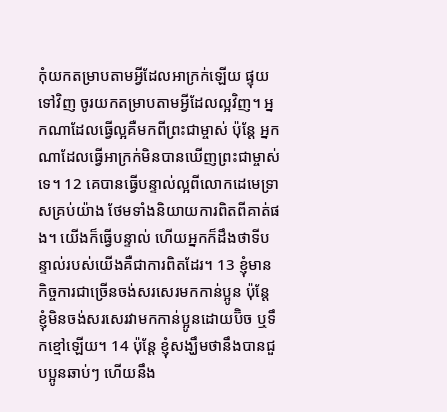កុំយកតម្រាបតាមអ្វីដែលអាក្រក់ឡើយ ផ្ទុយទៅវិញ ចូរយកតម្រាបតាមអ្វីដែលល្អវិញ។ អ្នកណាដែលធ្វើល្អគឺមកពីព្រះជាម្ចាស់ ប៉ុន្តែ អ្នកណាដែលធ្វើអាក្រក់មិនបានឃើញព្រះជាម្ចាស់ទេ។ 12 គេបានធ្វើបន្ទាល់ល្អពីលោកដេមេទ្រាសគ្រប់យ៉ាង ថែមទាំងនិយាយការពិតពីគាត់ផង។ យើងក៏ធ្វើបន្ទាល់ ហើយអ្នកក៏ដឹងថាទីបន្ទាល់របស់យើងគឺជាការពិតដែរ។ 13 ខ្ញុំមានកិច្ចការជាច្រើនចង់សរសេរមកកាន់ប្អូន ប៉ុន្តែ ខ្ញុំមិនចង់សរសេរវាមកកាន់ប្អូនដោយប៊ិច ឬទឹកខ្មៅឡើយ។ 14 ប៉ុន្តែ ខ្ញុំសង្ឃឹមថានឹងបានជួបប្អូនឆាប់ៗ ហើយនឹង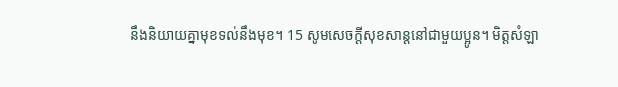នឹងនិយាយគ្នាមុខទល់នឹងមុខ។ 15 សូមសេចក្តីសុខសាន្តនៅជាមួយប្អូន។ មិត្តសំឡា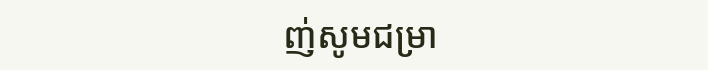ញ់សូមជម្រា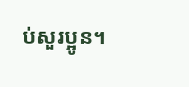ប់សួរប្អូន។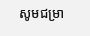សូមជម្រា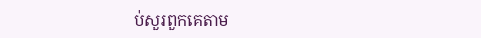ប់សួរពួកគេតាម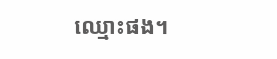ឈ្មោះផង។